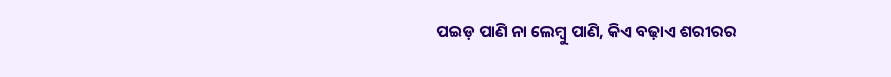ପଇଡ଼ ପାଣି ନା ଲେମ୍ବୁ ପାଣି, କିଏ ବଢ଼ାଏ ଶରୀରର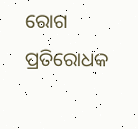ରୋଗ ପ୍ରତିରୋଧକ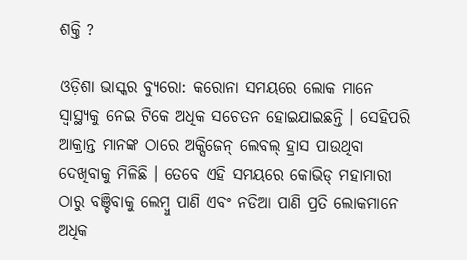ଶକ୍ତି ?

ଓଡ଼ିଶା ଭାସ୍କର ବ୍ୟୁରୋ: କରୋନା ସମୟରେ ଲୋକ ମାନେ ସ୍ୱାସ୍ଥ୍ୟକୁ ନେଇ ଟିକେ ଅଧିକ ସଚେତନ ହୋଇଯାଇଛନ୍ତି । ସେହିପରି ଆକ୍ରାନ୍ତ ମାନଙ୍କ ଠାରେ ଅକ୍ସିଜେନ୍ ଲେବଲ୍ ହ୍ରାସ ପାଉଥିବା ଦେଖିବାକୁ ମିଳିଛି । ତେବେ ଏହି ସମୟରେ କୋଭିଡ୍ ମହାମାରୀ ଠାରୁ ବଞ୍ଚିବାକୁ ଲେମ୍ବୁ ପାଣି ଏବଂ ନଡିଆ ପାଣି ପ୍ରତି ଲୋକମାନେ ଅଧିକ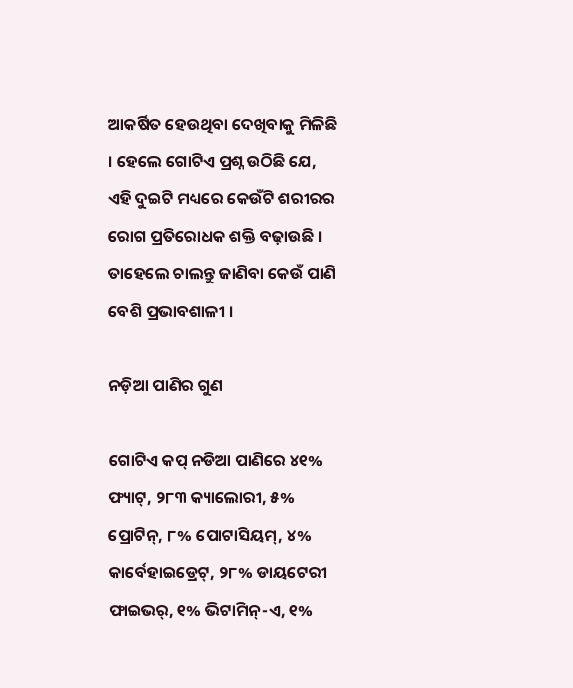ଆକର୍ଷିତ ହେଉଥିବା ଦେଖିବାକୁ ମିଳିଛି । ହେଲେ ଗୋଟିଏ ପ୍ରଶ୍ନ ଉଠିଛି ଯେ, ଏହି ଦୁଇଟି ମଧ୍ୟରେ କେଉଁଟି ଶରୀରର ରୋଗ ପ୍ରତିରୋଧକ ଶକ୍ତି ବଢ଼ାଉଛି । ତାହେଲେ ଚାଲନ୍ତୁ ଜାଣିବା କେଉଁ ପାଣି ବେଶି ପ୍ରଭାବଶାଳୀ ।

ନଡ଼ିଆ ପାଣିର ଗୁଣ

ଗୋଟିଏ କପ୍ ନଡିଆ ପାଣିରେ ୪୧% ଫ୍ୟାଟ୍, ୨୮୩ କ୍ୟାଲୋରୀ, ୫% ପ୍ରୋଟିନ୍, ୮% ପୋଟାସିୟମ୍, ୪% କାର୍ବେହାଇଡ୍ରେଟ୍, ୨୮% ଡାୟଟେରୀ ଫାଇଭର୍, ୧% ଭିଟାମିନ୍-ଏ, ୧%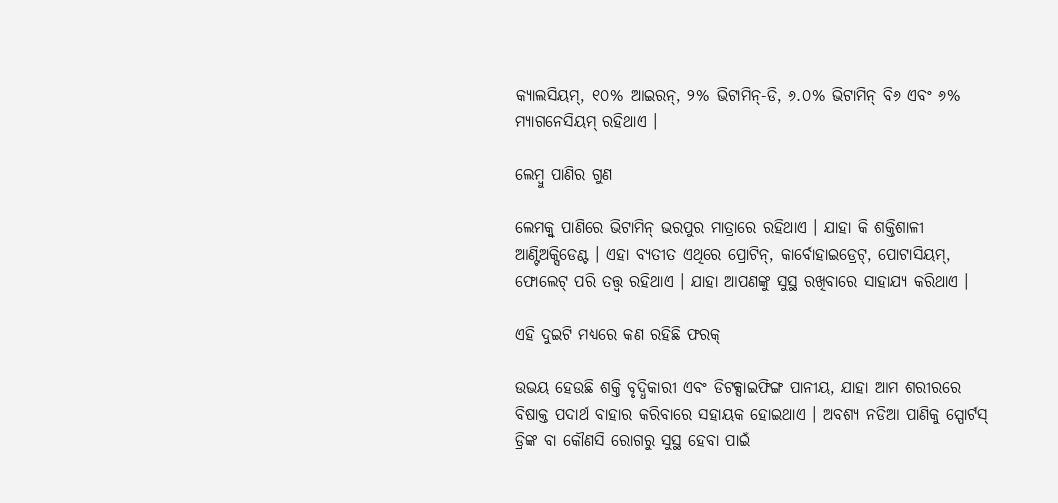କ୍ୟାଲସିୟମ୍, ୧୦% ଆଇରନ୍, ୨% ଭିଟାମିନ୍-ଡି, ୬.୦% ଭିଟାମିନ୍ ବି୬ ଏବଂ ୬% ମ୍ୟାଗନେସିୟମ୍ ରହିଥାଏ ।

ଲେମ୍ବୁ ପାଣିର ଗୁଣ

ଲେମକ୍ୱୁ ପାଣିରେ ଭିଟାମିନ୍ ଭରପୁର ମାତ୍ରାରେ ରହିଥାଏ । ଯାହା କି ଶକ୍ତିଶାଳୀ ଆଣ୍ଟିଅକ୍ସିଡେଣ୍ଟ । ଏହା ବ୍ୟତୀତ ଏଥିରେ ପ୍ରୋଟିନ୍, କାର୍ବୋହାଇଡ୍ରେଟ୍, ପୋଟାସିୟମ୍, ଫୋଲେଟ୍ ପରି ତତ୍ତ୍ୱ ରହିଥାଏ । ଯାହା ଆପଣଙ୍କୁ ସୁସ୍ଥ ରଖିବାରେ ସାହାଯ୍ୟ କରିଥାଏ ।

ଏହି ଦୁଇଟି ମଧ୍ୟରେ କଣ ରହିଛି ଫରକ୍

ଉଭୟ ହେଉଛି ଶକ୍ତି ବୃଦ୍ଧିକାରୀ ଏବଂ ଡିଟକ୍ସାଇଫିଙ୍ଗ ପାନୀୟ, ଯାହା ଆମ ଶରୀରରେ ବିଷାକ୍ତ ପଦାର୍ଥ ବାହାର କରିବାରେ ସହାୟକ ହୋଇଥାଏ । ଅବଶ୍ୟ ନଡିଆ ପାଣିକୁ ସ୍ପୋର୍ଟସ୍ ଡ୍ରିଙ୍କ ବା କୌଣସି ରୋଗରୁ ସୁସ୍ଥ ହେବା ପାଇଁ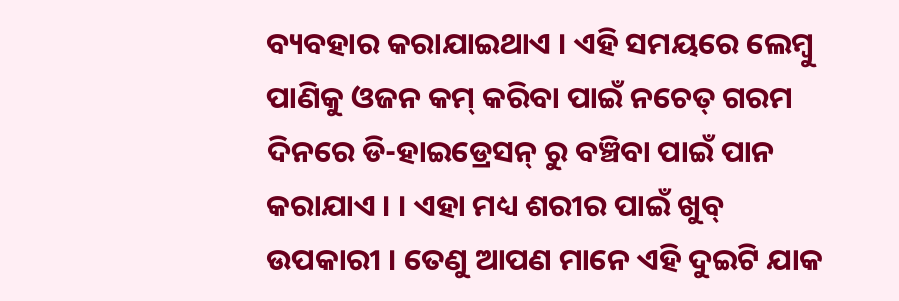ବ୍ୟବହାର କରାଯାଇଥାଏ । ଏହି ସମୟରେ ଲେମ୍ବୁ ପାଣିକୁ ଓଜନ କମ୍ କରିବା ପାଇଁ ନଚେତ୍ ଗରମ ଦିନରେ ଡି-ହାଇଡ୍ରେସନ୍ ରୁ ବଞ୍ଚିବା ପାଇଁ ପାନ କରାଯାଏ । । ଏହା ମଧ୍ୟ ଶରୀର ପାଇଁ ଖୁବ୍ ଉପକାରୀ । ତେଣୁ ଆପଣ ମାନେ ଏହି ଦୁଇଟି ଯାକ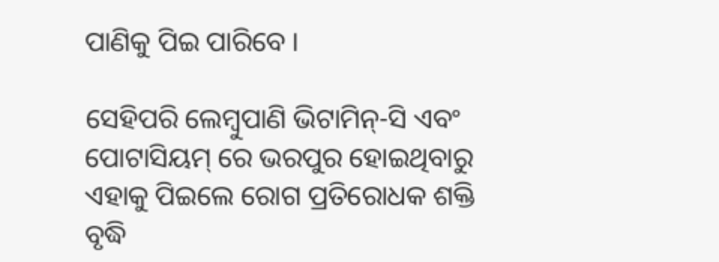ପାଣିକୁ ପିଇ ପାରିବେ ।

ସେହିପରି ଲେମ୍ବୁପାଣି ଭିଟାମିନ୍-ସି ଏବଂ ପୋଟାସିୟମ୍ ରେ ଭରପୁର ହୋଇଥିବାରୁ ଏହାକୁ ପିଇଲେ ରୋଗ ପ୍ରତିରୋଧକ ଶକ୍ତି ବୃଦ୍ଧି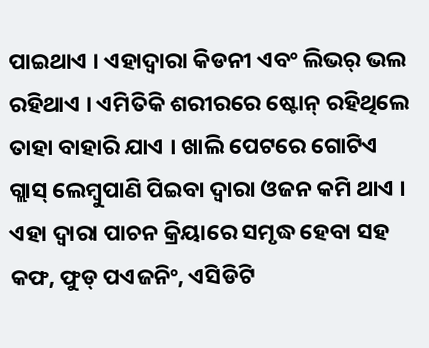ପାଇଥାଏ । ଏହାଦ୍ୱାରା କିଡନୀ ଏବଂ ଲିଭର୍ ଭଲ ରହିଥାଏ । ଏମିତିକି ଶରୀରରେ ଷ୍ଟୋନ୍ ରହିଥିଲେ ତାହା ବାହାରି ଯାଏ । ଖାଲି ପେଟରେ ଗୋଟିଏ ଗ୍ଲାସ୍ ଲେମ୍ବୁପାଣି ପିଇବା ଦ୍ୱାରା ଓଜନ କମି ଥାଏ । ଏହା ଦ୍ୱାରା ପାଚନ କ୍ରିୟାରେ ସମୃଦ୍ଧ ହେବା ସହ କଫ, ଫୁଡ୍ ପଏଜନିଂ, ଏସିଡିଟି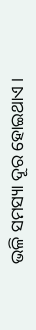ଭଳି ସମସ୍ୟା ଦୂର ହୋଇଥାଏ ।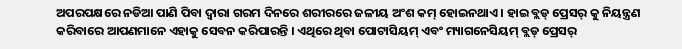ଅପରପକ୍ଷରେ ନଡିଆ ପାଣି ପିବା ଦ୍ୱାରା ଗରମ ଦିନରେ ଶରୀରରେ ଜଳୀୟ ଅଂଶ କମ୍ ହୋଇନଥାଏ । ହାଇ ବ୍ଲଡ୍ ପ୍ରେସର୍ କୁ ନିୟନ୍ତ୍ରଣ କରିବାରେ ଆପଣମାନେ ଏହାକୁ ସେବନ କରିପାରନ୍ତି । ଏଥିରେ ଥିବା ପୋଟାସିୟମ୍ ଏବଂ ମ୍ୟାଗନେସିୟମ୍ ବ୍ଲଡ୍ ପ୍ରେସର୍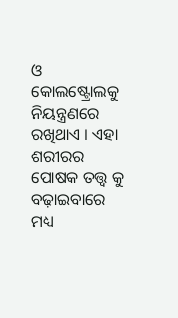ଓ କୋଲଷ୍ଟ୍ରୋଲକୁ ନିୟନ୍ତ୍ରଣରେ ରଖିଥାଏ । ଏହା ଶରୀରର ପୋଷକ ତତ୍ତ୍ୱ କୁ ବଢ଼ାଇବାରେ ମଧ୍ୟ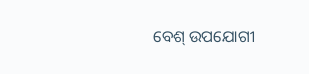ବେଶ୍ ଉପଯୋଗୀ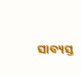ସାବ୍ୟସ୍ତ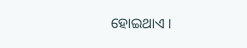ହୋଇଥାଏ ।